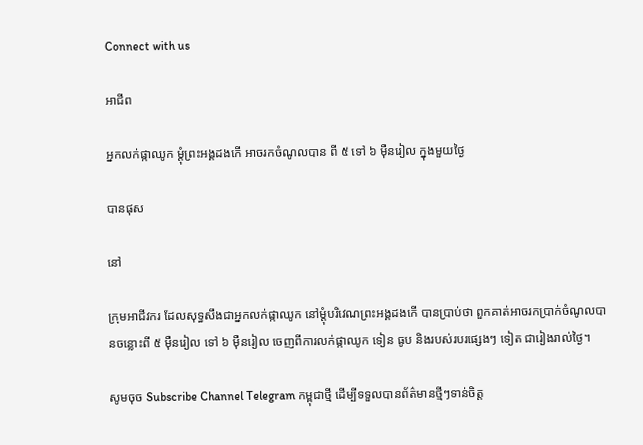Connect with us

អាជីព

អ្នកលក់ផ្កាឈូក ម្ដុំព្រះអង្គដងកើ អាចរកចំណូលបាន ពី ៥ ទៅ ៦ ម៉ឺនរៀល ក្នុងមួយថ្ងៃ

បានផុស

នៅ

ក្រុមអាជីវករ ដែលសុទ្ធសឹងជាអ្នកលក់ផ្កាឈូក នៅម្ដុំបរិវេណព្រះអង្គដងកើ បានប្រាប់ថា ពួកគាត់អាចរកប្រាក់ចំណូលបានចន្លោះពី ៥ ម៉ឺនរៀល ទៅ ៦ ម៉ឺនរៀល ចេញពីការលក់ផ្កាឈូក ទៀន ធូប និងរបស់របរផ្សេងៗ ទៀត ជារៀងរាល់ថ្ងៃ។

សូមចុច Subscribe Channel Telegram កម្ពុជាថ្មី ដើម្បីទទួលបានព័ត៌មានថ្មីៗទាន់ចិត្ត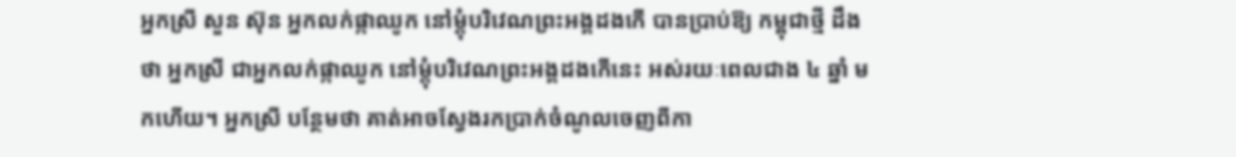អ្នកស្រី សួន ស៊ុន អ្នកលក់ផ្កាឈូក នៅម្ដុំបរិវេណព្រះអង្គដងកើ បានប្រាប់ឱ្យ កម្ពុជាថ្មី ដឹងថា អ្នកស្រី ជាអ្នកលក់ផ្កាឈូក នៅម្ដុំបរិវេណព្រះអង្គដងកើនេះ អស់រយៈពេលជាង ៤ ឆ្នាំ មកហើយ។ អ្នកស្រី បន្ថែមថា គាត់អាចស្វែងរកប្រាក់ចំណូលចេញពីកា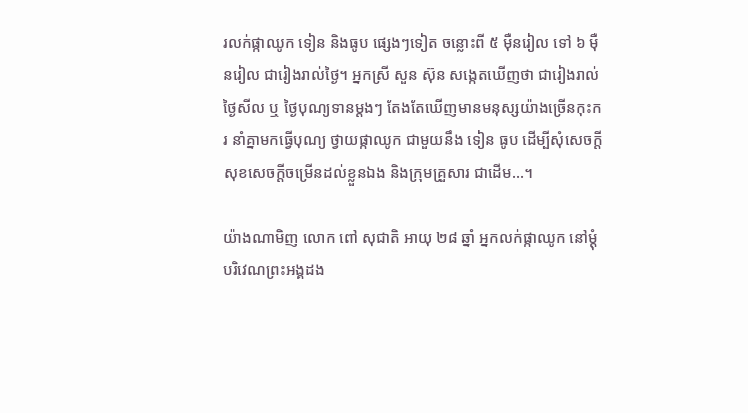រលក់ផ្កាឈូក ទៀន និងធូប ផ្សេងៗទៀត ចន្លោះពី ៥ ម៉ឺនរៀល ទៅ ៦ ម៉ឺនរៀល ជារៀងរាល់ថ្ងៃ។ អ្នកស្រី សួន ស៊ុន សង្កេតឃើញថា ជារៀងរាល់ថ្ងៃសីល ឬ ថ្ងៃបុណ្យទានម្ដងៗ តែងតែឃើញមានមនុស្សយ៉ាងច្រើនកុះករ នាំគ្នាមកធ្វើបុណ្យ ថ្វាយផ្កាឈូក ជាមួយនឹង ទៀន ធូប ដើម្បីសុំសេចក្ដីសុខសេចក្ដីចម្រើនដល់ខ្លួនឯង និងក្រុមគ្រួសារ ជាដើម…។

យ៉ាងណាមិញ លោក ពៅ សុជាតិ អាយុ ២៨ ឆ្នាំ អ្នកលក់ផ្កាឈូក នៅម្ដុំបរិវេណព្រះអង្គដង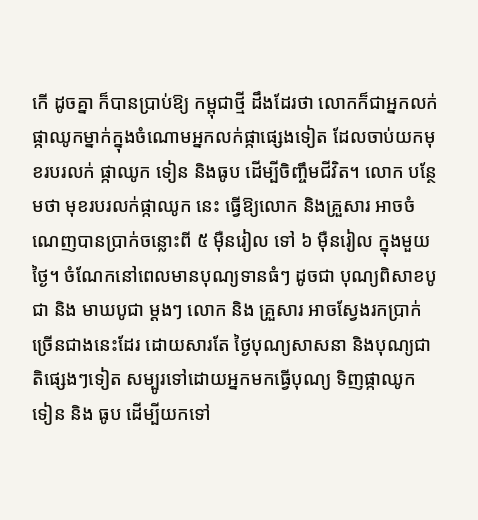កើ ដូចគ្នា ក៏បានប្រាប់ឱ្យ កម្ពុជាថ្មី ដឹងដែរថា លោកក៏ជាអ្នកលក់ផ្កាឈូកម្នាក់ក្នុងចំណោមអ្នកលក់ផ្កាផ្សេងទៀត ដែលចាប់យកមុខរបរលក់ ផ្កាឈូក ទៀន និងធូប ដើម្បីចិញ្ចឹមជីវិត។ លោក បន្ថែមថា មុខរបរលក់ផ្កាឈូក នេះ ធ្វើឱ្យលោក និងគ្រួសារ អាចចំណេញបានប្រាក់ចន្លោះពី ៥ ម៉ឺនរៀល ទៅ ៦ ម៉ឺនរៀល ក្នុងមួយថ្ងៃ។ ចំណែកនៅពេលមានបុណ្យទានធំៗ ដូចជា បុណ្យពិសាខបូជា និង មាឃបូជា ម្ដងៗ លោក និង គ្រួសារ អាចស្វែងរកប្រាក់ច្រើនជាងនេះដែរ ដោយសារតែ ថ្ងៃបុណ្យសាសនា និងបុណ្យជាតិផ្សេងៗទៀត សម្បូរទៅដោយអ្នកមកធ្វើបុណ្យ ទិញផ្កាឈូក ទៀន និង ធូប ដើម្បីយកទៅ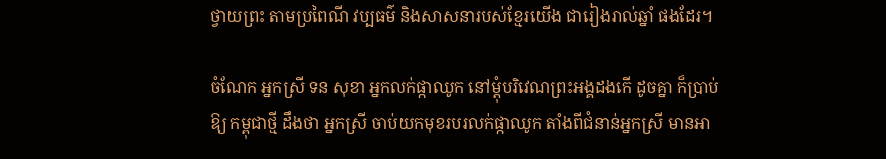ថ្វាយព្រះ តាមប្រពៃណី វប្បធម៌ និងសាសនារបស់ខ្មែរយើង ជារៀងរាល់ឆ្នាំ ផងដែរ។

ចំណែក អ្នកស្រី ទន សុខា អ្នកលក់ផ្កាឈូក នៅម្ដុំបរិវេណព្រះអង្គដងកើ ដូចគ្នា ក៏ប្រាប់ឱ្យ កម្ពុជាថ្មី ដឹងថា អ្នកស្រី ចាប់យកមុខរបរលក់ផ្កាឈូក តាំងពីជំនាន់អ្នកស្រី មានអា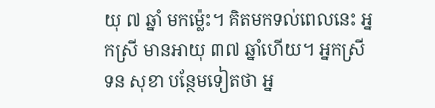យុ ៧ ឆ្នាំ មកម្ល៉េះ។ គិតមកទល់ពេលនេះ អ្នកស្រី មានអាយុ ៣៧ ឆ្នាំហើយ។ អ្នកស្រី ទន សុខា បន្ថែមទៀតថា អ្ន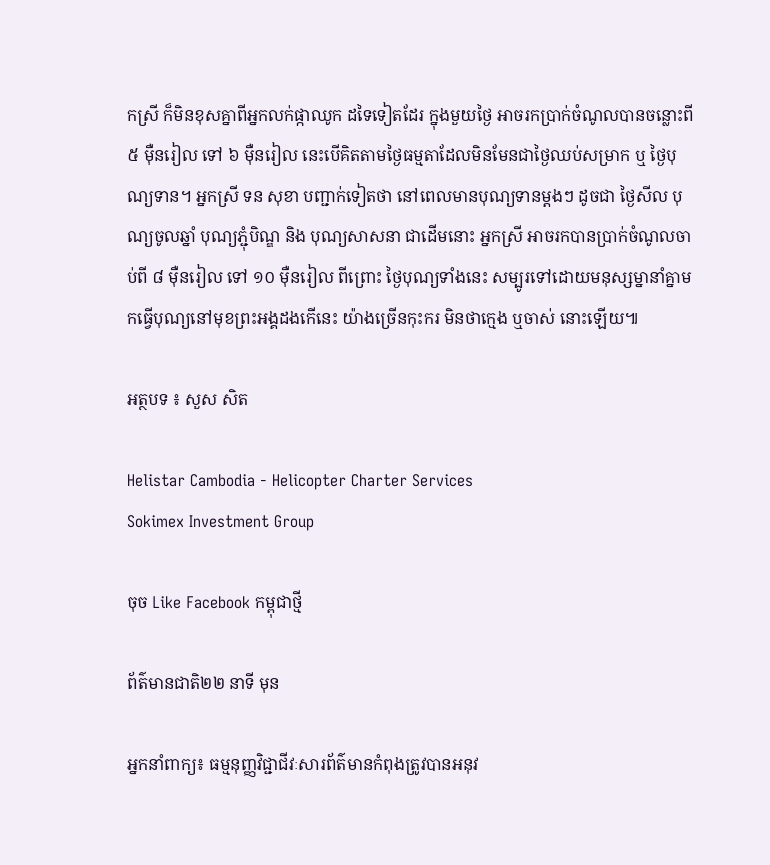កស្រី ក៏មិនខុសគ្នាពីអ្នកលក់ផ្កាឈូក ដទៃទៀតដែរ ក្នុងមួយថ្ងៃ អាចរកប្រាក់ចំណូលបានចន្លោះពី ៥ ម៉ឺនរៀល ទៅ ៦ ម៉ឺនរៀល នេះបើគិតតាមថ្ងៃធម្មតាដែលមិនមែនជាថ្ងៃឈប់សម្រាក ឬ ថ្ងៃបុណ្យទាន។ អ្នកស្រី ទន សុខា បញ្ជាក់ទៀតថា នៅពេលមានបុណ្យទានម្ដងៗ ដូចជា ថ្ងៃសីល បុណ្យចូលឆ្នាំ បុណ្យភ្ជុំបិណ្ឌ និង បុណ្យសាសនា ជាដើមនោះ អ្នកស្រី អាចរកបានប្រាក់ចំណូលចាប់ពី ៨ ម៉ឺនរៀល ទៅ ១០ ម៉ឺនរៀល ពីព្រោះ ថ្ងៃបុណ្យទាំងនេះ សម្បូរទៅដោយមនុស្សម្នានាំគ្នាមកធ្វើបុណ្យនៅមុខព្រះអង្គដងកើនេះ យ៉ាងច្រើនកុះករ មិនថាក្មេង ឬចាស់ នោះឡើយ៕

អត្ថបទ ៖ សួស សិត

Helistar Cambodia - Helicopter Charter Services
Sokimex Investment Group

ចុច Like Facebook កម្ពុជាថ្មី

ព័ត៌មានជាតិ២២ នាទី មុន

អ្នកនាំពាក្យ៖ ធម្មនុញ្ញវិជ្ជាជីវៈសារព័ត៌មានកំពុងត្រូវបានអនុវ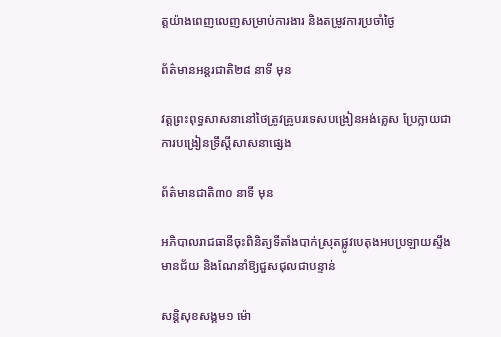ត្តយ៉ាងពេញលេញសម្រាប់ការងារ និងតម្រូវការប្រចាំថ្ងៃ

ព័ត៌មានអន្ដរជាតិ២៨ នាទី មុន

វត្តព្រះពុទ្ធសាសនានៅថៃត្រូវគ្រូបរទេសបង្រៀនអង់គ្លេស ប្រែក្លាយជាការបង្រៀនទ្រឹស្តីសាសនាផ្សេង

ព័ត៌មានជាតិ៣០ នាទី មុន

អភិបាលរាជធានីចុះពិនិត្យទីតាំងបាក់ស្រុតផ្លូវបេតុងអបប្រឡាយស្ទឹងមានជ័យ និងណែនាំឱ្យជួសជុលជាបន្ទាន់

សន្តិសុខសង្គម១ ម៉ោ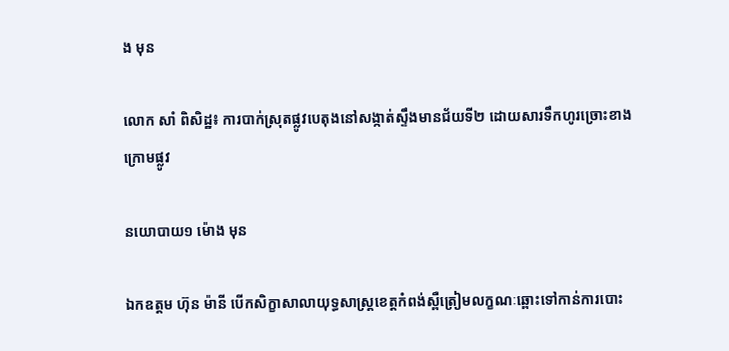ង មុន

លោក សាំ ពិសិដ្ឋ៖ ការបាក់ស្រុតផ្លូវបេតុងនៅសង្កាត់ស្ទឹងមានជ័យទី២ ដោយសារទឹកហូរច្រោះខាងក្រោមផ្លូវ

នយោបាយ១ ម៉ោង មុន

ឯកឧត្តម ហ៊ុន ម៉ានី បើកសិក្ខាសាលាយុទ្ធសាស្រ្តខេត្តកំពង់ស្ពឺត្រៀមលក្ខណៈឆ្ពោះទៅកាន់ការបោះ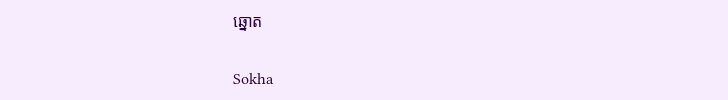ឆ្នោត

Sokha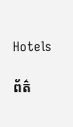Hotels

ព័ត៌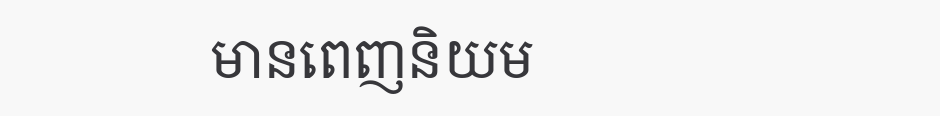មានពេញនិយម